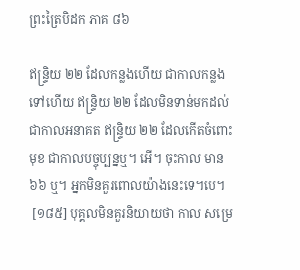ព្រះត្រៃបិដក ភាគ ៨៦

ឥន្រ្ទិយ ២២ ដែលកន្លងហើយ ជាកាលកន្លងទៅហើយ ឥន្រ្ទិយ ២២ ដែលមិនទាន់មកដល់ ជាកាលអនាគត ឥន្រ្ទិយ ២២ ដែលកើតចំពោះមុខ ជាកាលបច្ចុប្បន្នឬ។ អើ។ ចុះកាល មាន ៦៦ ឬ។ អ្នកមិនគួរពោលយ៉ាងនេះទេ។បេ។
 [១៨៥] បុគ្គលមិនគួរនិយាយថា កាល សម្រេ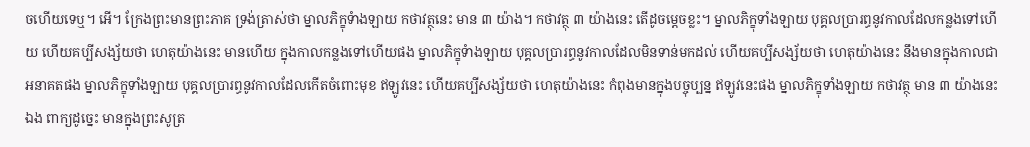ចហើយទេឬ។ អើ។ ក្រែងព្រះមានព្រះភាគ ទ្រង់ត្រាស់ថា ម្នាលភិក្ខុទំាងឡាយ កថាវត្ថុនេះ មាន ៣ យ៉ាង។ កថាវត្ថុ ៣ យ៉ាងនេះ តើដូចម្តេចខ្លះ។ ម្នាលភិក្ខុទាំងឡាយ បុគ្គលប្រារព្ធនូវកាលដែលកន្លងទៅហើយ ហើយគប្បីសង្ស័យថា ហេតុយ៉ាងនេះ មានហើយ ក្នុងកាលកន្លងទៅហើយផង ម្នាលភិក្ខុទំាងឡាយ បុគ្គលប្រារព្ធនូវកាលដែលមិនទាន់មកដល់ ហើយគប្បីសង្ស័យថា ហេតុយ៉ាងនេះ នឹងមានក្នុងកាលជាអនាគតផង ម្នាលភិក្ខុទាំងឡាយ បុគ្គលប្រារព្ធនូវកាលដែលកើតចំពោះមុខ ឥឡូវនេះ ហើយគប្បីសង្ស័យថា ហេតុយ៉ាងនេះ កំពុងមានក្នុងបច្ចុប្បន្ន ឥឡូវនេះផង ម្នាលភិក្ខុទាំងឡាយ កថាវត្ថុ មាន ៣ យ៉ាងនេះឯង ពាក្យដូច្នេះ មានក្នុងព្រះសូត្រ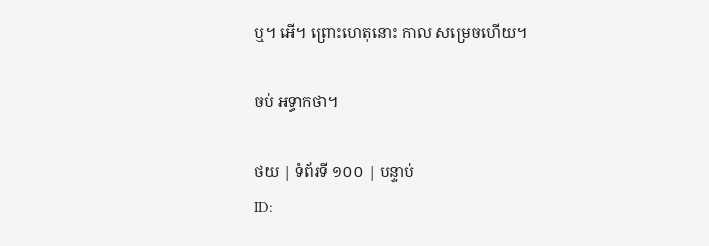ឬ។ អើ។ ព្រោះហេតុនោះ កាល សម្រេចហើយ។

ចប់ អទ្ធាកថា។

ថយ | ទំព័រទី ១០០ | បន្ទាប់
ID: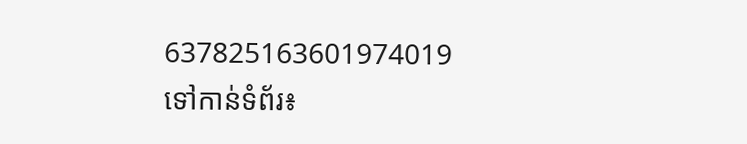637825163601974019
ទៅកាន់ទំព័រ៖